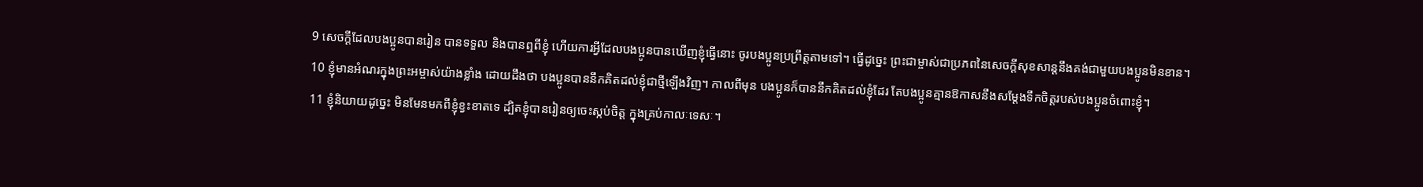9 សេចក្ដីដែលបងប្អូនបានរៀន បានទទួល និងបានឮពីខ្ញុំ ហើយការអ្វីដែលបងប្អូនបានឃើញខ្ញុំធ្វើនោះ ចូរបងប្អូនប្រព្រឹត្តតាមទៅ។ ធ្វើដូច្នេះ ព្រះជាម្ចាស់ជាប្រភពនៃសេចក្ដីសុខសាន្តនឹងគង់ជាមួយបងប្អូនមិនខាន។
10 ខ្ញុំមានអំណរក្នុងព្រះអម្ចាស់យ៉ាងខ្លាំង ដោយដឹងថា បងប្អូនបាននឹកគិតដល់ខ្ញុំជាថ្មីឡើងវិញ។ កាលពីមុន បងប្អូនក៏បាននឹកគិតដល់ខ្ញុំដែរ តែបងប្អូនគ្មានឱកាសនឹងសម្តែងទឹកចិត្តរបស់បងប្អូនចំពោះខ្ញុំ។
11 ខ្ញុំនិយាយដូច្នេះ មិនមែនមកពីខ្ញុំខ្វះខាតទេ ដ្បិតខ្ញុំបានរៀនឲ្យចេះស្កប់ចិត្ត ក្នុងគ្រប់កាលៈទេសៈ។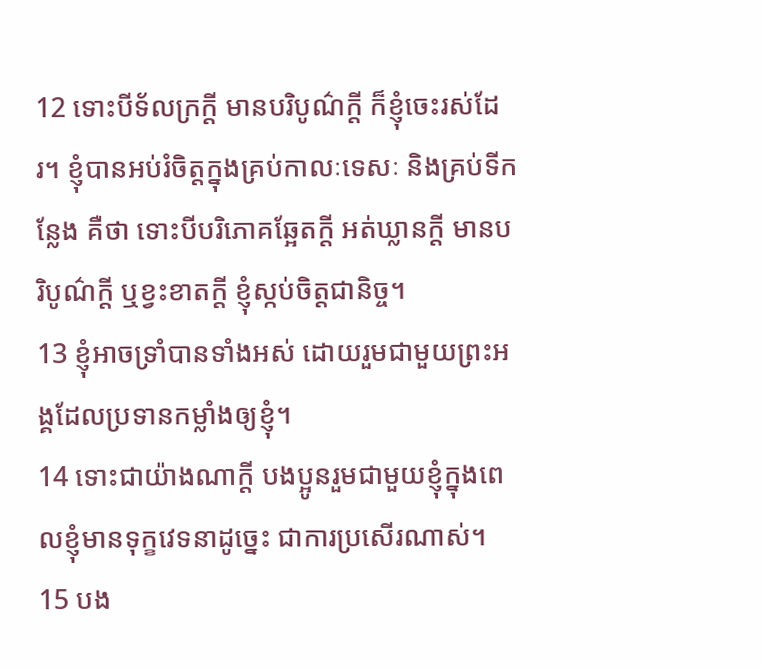12 ទោះបីទ័លក្រក្ដី មានបរិបូណ៌ក្ដី ក៏ខ្ញុំចេះរស់ដែរ។ ខ្ញុំបានអប់រំចិត្តក្នុងគ្រប់កាលៈទេសៈ និងគ្រប់ទីកន្លែង គឺថា ទោះបីបរិភោគឆ្អែតក្ដី អត់ឃ្លានក្ដី មានបរិបូណ៌ក្ដី ឬខ្វះខាតក្ដី ខ្ញុំស្កប់ចិត្តជានិច្ច។
13 ខ្ញុំអាចទ្រាំបានទាំងអស់ ដោយរួមជាមួយព្រះអង្គដែលប្រទានកម្លាំងឲ្យខ្ញុំ។
14 ទោះជាយ៉ាងណាក្ដី បងប្អូនរួមជាមួយខ្ញុំក្នុងពេលខ្ញុំមានទុក្ខវេទនាដូច្នេះ ជាការប្រសើរណាស់។
15 បង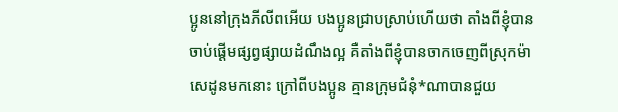ប្អូននៅក្រុងភីលីពអើយ បងប្អូនជ្រាបស្រាប់ហើយថា តាំងពីខ្ញុំបានចាប់ផ្ដើមផ្សព្វផ្សាយដំណឹងល្អ គឺតាំងពីខ្ញុំបានចាកចេញពីស្រុកម៉ាសេដូនមកនោះ ក្រៅពីបងប្អូន គ្មានក្រុមជំនុំ*ណាបានជួយ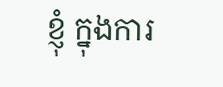ខ្ញុំ ក្នុងការ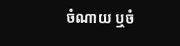ចំណាយ ឬចំ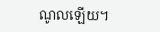ណូលឡើយ។